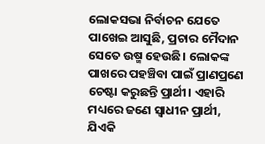ଲୋକସଭା ନିର୍ବାଚନ ଯେତେ ପାଖେଇ ଆସୁଛି, ପ୍ରଚାର ମୈଦାନ ସେତେ ଉଷ୍ମ ହେଉଛି। ଲୋକଙ୍କ ପାଖରେ ପହଞ୍ଚିବା ପାଇଁ ପ୍ରାଣପ୍ରଣେ ଚେଷ୍ଟା କରୁଛନ୍ତି ପ୍ରାର୍ଥୀ। ଏହାରି ମଧ୍ୟରେ ଜଣେ ସ୍ୱାଧୀନ ପ୍ରାର୍ଥୀ, ଯିଏକି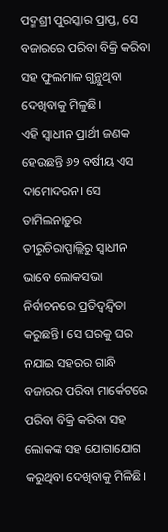ପଦ୍ମଶ୍ରୀ ପୁରସ୍କାର ପ୍ରାପ୍ତ, ସେ ବଜାରରେ ପରିବା ବିକ୍ରି କରିବା ସହ ଫୁଲମାଳ ଗୁନ୍ଥୁଥିବା ଦେଖିବାକୁ ମିଳୁଛି।
ଏହି ସ୍ୱାଧୀନ ପ୍ରାର୍ଥୀ ଜଣକ ହେଉଛନ୍ତି ୬୨ ବର୍ଷୀୟ ଏସ ଦାମୋଦରନ। ସେ ତାମିଲନାଡ଼ୁର ତୀରୁଚିରାପ୍ପାଲ୍ଲିରୁ ସ୍ୱାଧୀନ ଭାବେ ଲୋକସଭା ନିର୍ବାଚନରେ ପ୍ରତିଦ୍ୱନ୍ଦ୍ୱିତା କରୁଛନ୍ତି। ସେ ଘରକୁ ଘର ନଯାଇ ସହରର ଗାନ୍ଧି ବଜାରର ପରିବା ମାର୍କେଟରେ ପରିବା ବିକ୍ରି କରିବା ସହ ଲୋକଙ୍କ ସହ ଯୋଗାଯୋଗ କରୁଥିବା ଦେଖିବାକୁ ମିଳିଛି।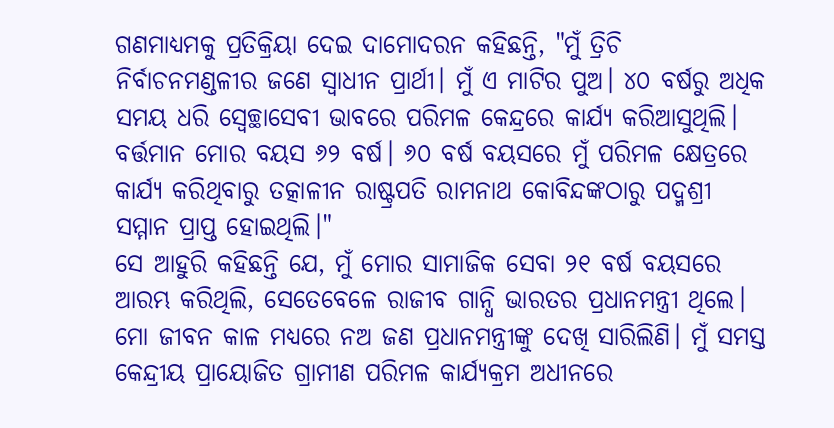ଗଣମାଧ୍ୟମକୁ ପ୍ରତିକ୍ରିୟା ଦେଇ ଦାମୋଦରନ କହିଛନ୍ତି, "ମୁଁ ତ୍ରିଚି ନିର୍ବାଚନମଣ୍ଡଳୀର ଜଣେ ସ୍ୱାଧୀନ ପ୍ରାର୍ଥୀ। ମୁଁ ଏ ମାଟିର ପୁଅ। ୪୦ ବର୍ଷରୁ ଅଧିକ ସମୟ ଧରି ସ୍ୱେଚ୍ଛାସେବୀ ଭାବରେ ପରିମଳ କେନ୍ଦ୍ରରେ କାର୍ଯ୍ୟ କରିଆସୁଥିଲି। ବର୍ତ୍ତମାନ ମୋର ବୟସ ୬୨ ବର୍ଷ। ୬୦ ବର୍ଷ ବୟସରେ ମୁଁ ପରିମଳ କ୍ଷେତ୍ରରେ କାର୍ଯ୍ୟ କରିଥିବାରୁ ତତ୍କାଳୀନ ରାଷ୍ଟ୍ରପତି ରାମନାଥ କୋବିନ୍ଦଙ୍କଠାରୁ ପଦ୍ମଶ୍ରୀ ସମ୍ମାନ ପ୍ରାପ୍ତ ହୋଇଥିଲି।"
ସେ ଆହୁରି କହିଛନ୍ତି ଯେ, ମୁଁ ମୋର ସାମାଜିକ ସେବା ୨୧ ବର୍ଷ ବୟସରେ ଆରମ୍ଭ କରିଥିଲି, ସେତେବେଳେ ରାଜୀବ ଗାନ୍ଧି ଭାରତର ପ୍ରଧାନମନ୍ତ୍ରୀ ଥିଲେ। ମୋ ଜୀବନ କାଳ ମଧ୍ୟରେ ନଅ ଜଣ ପ୍ରଧାନମନ୍ତ୍ରୀଙ୍କୁ ଦେଖି ସାରିଲିଣି। ମୁଁ ସମସ୍ତ କେନ୍ଦ୍ରୀୟ ପ୍ରାୟୋଜିତ ଗ୍ରାମୀଣ ପରିମଳ କାର୍ଯ୍ୟକ୍ରମ ଅଧୀନରେ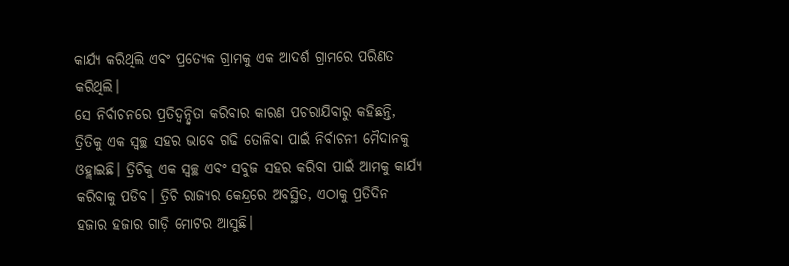କାର୍ଯ୍ୟ କରିଥିଲି ଏବଂ ପ୍ରତ୍ୟେକ ଗ୍ରାମକୁ ଏକ ଆଦର୍ଶ ଗ୍ରାମରେ ପରିଣତ କରିଥିଲି।
ସେ ନିର୍ବାଚନରେ ପ୍ରତିଦ୍ୱନ୍ଦ୍ୱିତା କରିବାର କାରଣ ପଚରାଯିବାରୁ କହିଛନ୍ତି, ତ୍ରିତିକୁ ଏକ ସ୍ୱଚ୍ଛ ସହର ଭାବେ ଗଢି ତୋଳିବା ପାଇଁ ନିର୍ବାଚନୀ ମୈଦାନକୁ ଓହ୍ଲାଇଛି। ତ୍ରିଚିକୁ ଏକ ସ୍ୱଚ୍ଛ ଏବଂ ସବୁଜ ସହର କରିବା ପାଇଁ ଆମକୁ କାର୍ଯ୍ୟ କରିବାକୁ ପଡିବ। ତ୍ରିଚି ରାଜ୍ୟର କେନ୍ଦ୍ରରେ ଅବସ୍ଥିତ, ଏଠାକୁ ପ୍ରତିଦିନ ହଜାର ହଜାର ଗାଡ଼ି ମୋଟର ଆସୁଛି।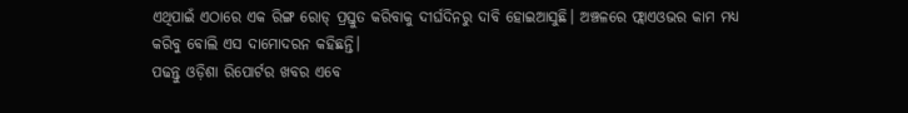ଏଥିପାଇଁ ଏଠାରେ ଏକ ରିଙ୍ଗ ରୋଡ୍ ପ୍ରସ୍ତୁତ କରିବାକୁ ଦୀର୍ଘଦିନରୁ ଦାବି ହୋଇଆସୁଛି। ଅଞ୍ଚଳରେ ଫ୍ଲାଏଓଭର କାମ ମଧ୍ୟ କରିବୁ ବୋଲି ଏସ ଦାମୋଦରନ କହିଛନ୍ତି।
ପଢନ୍ତୁ ଓଡ଼ିଶା ରିପୋର୍ଟର ଖବର ଏବେ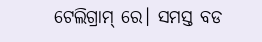ଟେଲିଗ୍ରାମ୍ ରେ। ସମସ୍ତ ବଡ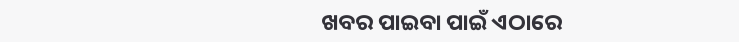ଖବର ପାଇବା ପାଇଁ ଏଠାରେ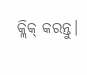କ୍ଲିକ୍ କରନ୍ତୁ।